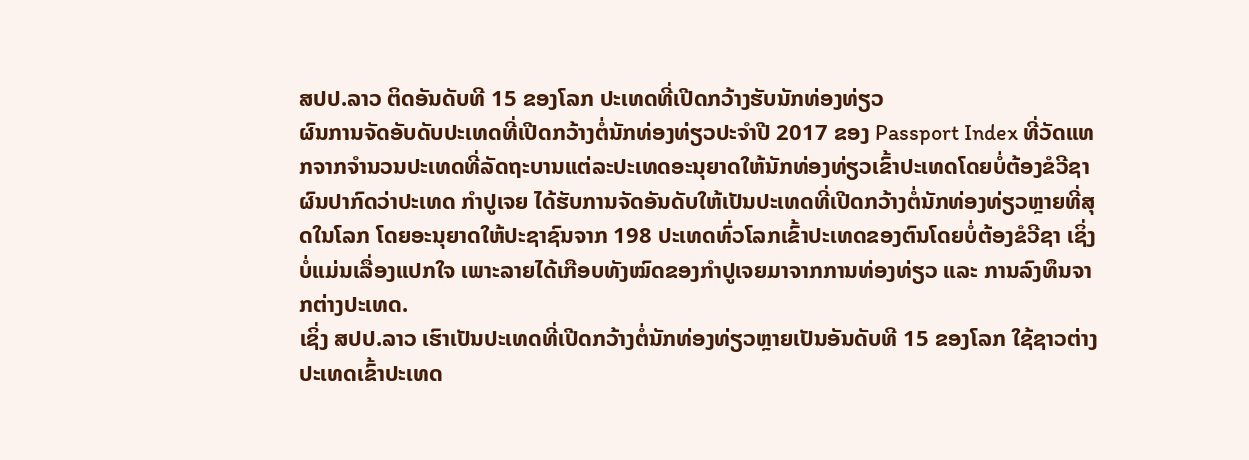ສປປ.ລາວ ຕິດອັນດັບທີ 15 ຂອງໂລກ ປະເທດທີ່ເປີດກວ້າງຮັບນັກທ່ອງທ່ຽວ
ຜົນການຈັດອັບດັບປະເທດທີ່ເປີດກວ້າງຕໍ່ນັກທ່ອງທ່ຽວປະຈຳປີ 2017 ຂອງ Passport Index ທີ່ວັດແທກຈາກຈຳນວນປະເທດທີ່ລັດຖະບານແຕ່ລະປະເທດອະນຸຍາດໃຫ້ນັກທ່ອງທ່ຽວເຂົ້າປະເທດໂດຍບໍ່ຕ້ອງຂໍວີຊາ ຜົນປາກົດວ່າປະເທດ ກຳປູເຈຍ ໄດ້ຮັບການຈັດອັນດັບໃຫ້ເປັນປະເທດທີ່ເປີດກວ້າງຕໍ່ນັກທ່ອງທ່ຽວຫຼາຍທີ່ສຸດໃນໂລກ ໂດຍອະນຸຍາດໃຫ້ປະຊາຊົນຈາກ 198 ປະເທດທົ່ວໂລກເຂົ້າປະເທດຂອງຕົນໂດຍບໍ່ຕ້ອງຂໍວີຊາ ເຊິ່ງບໍ່ແມ່ນເລື່ອງແປກໃຈ ເພາະລາຍໄດ້ເກືອບທັງໝົດຂອງກຳປູເຈຍມາຈາກການທ່ອງທ່ຽວ ແລະ ການລົງທຶນຈາກຕ່າງປະເທດ.
ເຊິ່ງ ສປປ.ລາວ ເຮົາເປັນປະເທດທີ່ເປີດກວ້າງຕໍ່ນັກທ່ອງທ່ຽວຫຼາຍເປັນອັນດັບທີ 15 ຂອງໂລກ ໃຊ້ຊາວຕ່າງປະເທດເຂົ້າປະເທດ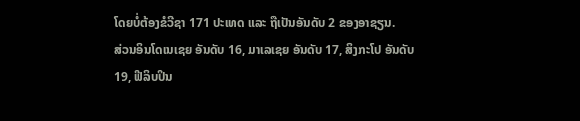ໂດຍບໍ່ຕ້ອງຂໍວີຊາ 171 ປະເທດ ແລະ ຖືເປັນອັນດັບ 2 ຂອງອາຊຽນ.
ສ່ວນອິນໂດເນເຊຍ ອັນດັບ 16, ມາເລເຊຍ ອັນດັບ 17, ສິງກະໂປ ອັນດັບ 19, ຟີລິບປິນ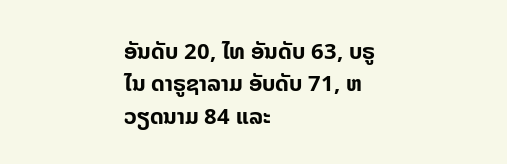ອັນດັບ 20, ໄທ ອັນດັບ 63, ບຣູໄນ ດາຣູຊາລາມ ອັບດັບ 71, ຫວຽດນາມ 84 ແລະ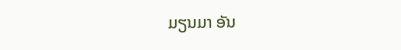ມຽນມາ ອັນ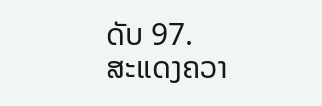ດັບ 97.
ສະແດງຄວາ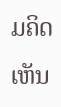ມຄິດເຫັນ